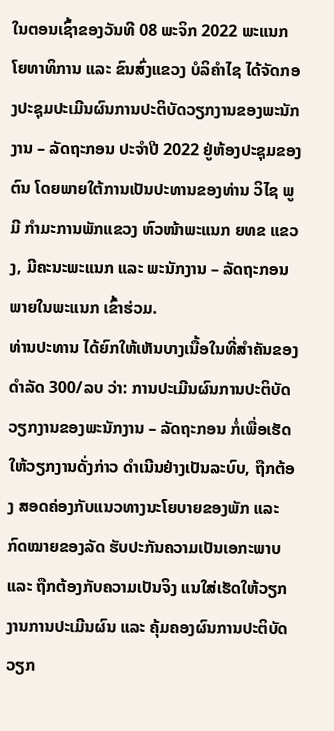ໃນຕອນເຊົ້າຂອງວັນທີ 08 ພະຈິກ 2022 ພະແນກໂຍທາທິການ ແລະ ຂົນສົ່ງແຂວງ ບໍລິຄຳໄຊ ໄດ້ຈັດກອງປະຊຸມປະເມີນຜົນການປະຕິບັດວຽກງານຂອງພະນັກງານ – ລັດຖະກອນ ປະຈຳປີ 2022 ຢູ່ຫ້ອງປະຊຸມຂອງຕົນ ໂດຍພາຍໃຕ້ການເປັນປະທານຂອງທ່ານ ວິໄຊ ພູມີ ກຳມະການພັກແຂວງ ຫົວໜ້າພະແນກ ຍທຂ ແຂວງ, ມີຄະນະພະແນກ ແລະ ພະນັກງານ – ລັດຖະກອນພາຍໃນພະແນກ ເຂົ້າຮ່ວມ.
ທ່ານປະທານ ໄດ້ຍົກໃຫ້ເຫັນບາງເນື້ອໃນທີ່ສຳຄັນຂອງດຳລັດ 300/ລບ ວ່າ: ການປະເມີນຜົນການປະຕິບັດວຽກງານຂອງພະນັກງານ – ລັດຖະກອນ ກໍ່ເພື່ອເຮັດໃຫ້ວຽກງານດັ່ງກ່າວ ດຳເນີນຢ່າງເປັນລະບົບ, ຖືກຕ້ອງ ສອດຄ່ອງກັບແນວທາງນະໂຍບາຍຂອງພັກ ແລະ ກົດໝາຍຂອງລັດ ຮັບປະກັນຄວາມເປັນເອກະພາບ ແລະ ຖືກຕ້ອງກັບຄວາມເປັນຈິງ ແນໃສ່ເຮັດໃຫ້ວຽກງານການປະເມີນຜົນ ແລະ ຄຸ້ມຄອງຜົນການປະຕິບັດວຽກ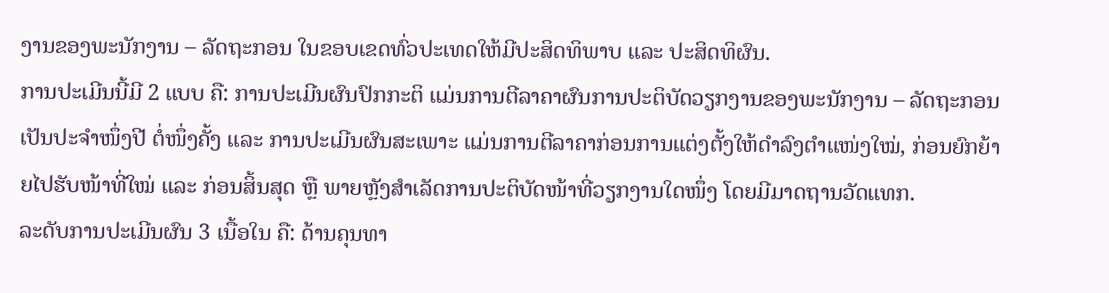ງານຂອງພະນັກງານ – ລັດຖະກອນ ໃນຂອບເຂດທົ່ວປະເທດໃຫ້ມີປະສິດທິພາບ ແລະ ປະສິດທິຜົນ.
ການປະເມີນນີ້ມີ 2 ແບບ ຄື: ການປະເມີນຜົນປົກກະຕິ ແມ່ນການຕີລາຄາຜົນການປະຕິບັດວຽກງານຂອງພະນັກງານ – ລັດຖະກອນ ເປັນປະຈຳໜຶ່ງປີ ຕໍ່ໜຶ່ງຄັ້ງ ແລະ ການປະເມີນຜົນສະເພາະ ແມ່ນການຕີລາຄາກ່ອນການແຕ່ງຕັ້ງໃຫ້ດຳລົງຕຳແໜ່ງໃໝ່, ກ່ອນຍົກຍ້າຍໄປຮັບໜ້າທີ່ໃໝ່ ແລະ ກ່ອນສິ້ນສຸດ ຫຼື ພາຍຫຼັງສຳເລັດການປະຕິບັດໜ້າທີ່ວຽກງານໃດໜຶ່ງ ໂດຍມີມາດຖານວັດແທກ.
ລະດັບການປະເມີນຜົນ 3 ເນື້ອໃນ ຄື: ດ້ານຄຸນທາ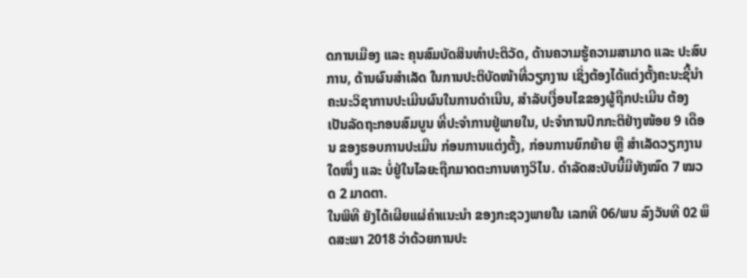ດການເມືອງ ແລະ ຄຸນສົມບັດສິນທຳປະຕິວັດ, ດ້ານຄວາມຮູ້ຄວາມສາມາດ ແລະ ປະສົບການ, ດ້ານຜົນສຳເລັດ ໃນການປະຕິບັດໜ້າທີ່ວຽກງານ ເຊິ່ງຕ້ອງໄດ້ແຕ່ງຕັ້ງຄະນະຊີ້ນຳ ຄະນະວິຊາການປະເມີນຜົນໃນການດຳເນີນ, ສຳລັບເງື່ອນໄຂຂອງຜູ້ຖືກປະເມີນ ຕ້ອງເປັນລັດຖະກອນສົມບູນ ທີ່ປະຈຳການຢູ່ພາຍໃນ, ປະຈຳການປົກກະຕິຢ່າງໜ້ອຍ 9 ເດືອນ ຂອງຮອບການປະເມີນ ກ່ອນການແຕ່ງຕັ້ງ, ກ່ອນການຍົກຍ້າຍ ຫຼື ສຳເລັດວຽກງານໃດໜຶ່ງ ແລະ ບໍ່ຢູ່ໃນໄລຍະຖືກມາດຕະການທາງວິໄນ. ດຳລັດສະບັບນີ້ມີທັງໝົດ 7 ໝວດ 2 ມາດຕາ.
ໃນພິທີ ຍັງໄດ້ເຜີຍແຜ່ຄຳແນະນຳ ຂອງກະຊວງພາຍໃນ ເລກທີ 06/ພນ ລົງວັນທີ 02 ພຶດສະພາ 2018 ວ່າດ້ວຍການປະ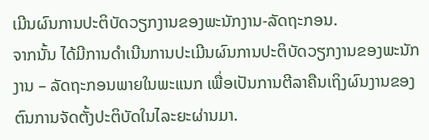ເມີນຜົນການປະຕິບັດວຽກງານຂອງພະນັກງານ-ລັດຖະກອນ.
ຈາກນັ້ນ ໄດ້ມີການດຳເນີນການປະເມີນຜົນການປະຕິບັດວຽກງານຂອງພະນັກງານ – ລັດຖະກອນພາຍໃນພະແນກ ເພື່ອເປັນການຕີລາຄືນເຖິງຜົນງານຂອງຕົນການຈັດຕັ້ງປະຕິບັດໃນໄລະຍະຜ່ານມາ.